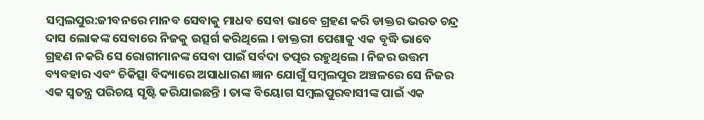ସମ୍ବଲପୁର:ଜୀବନରେ ମାନବ ସେବାକୁ ମାଧବ ସେବା ଭାବେ ଗ୍ରହଣ କରି ଡାକ୍ତର ଭରତ ଚନ୍ଦ୍ର ଦାସ ଲୋକଙ୍କ ସେବାରେ ନିଜକୁ ଉତ୍ସର୍ଗ କରିଥିଲେ । ଡାକ୍ତରୀ ପେଶାକୁ ଏକ ବୃଦ୍ଧି ଭାବେ ଗ୍ରହଣ ନକରି ସେ ରୋଗୀମାନଙ୍କ ସେବା ପାଇଁ ସର୍ବଦା ତତ୍ପର ରହୁଥିଲେ । ନିଜର ଉତ୍ତମ ବ୍ୟବହାର ଏବଂ ଚିକିତ୍ସା ବିଦ୍ୟାରେ ଅସାଧାରଣ ଜ୍ଞାନ ଯୋଗୁଁ ସମ୍ବଲପୁର ଅଞ୍ଚଳରେ ସେ ନିଜର ଏକ ସ୍ଵତନ୍ତ୍ର ପରିଚୟ ସୃଷ୍ଟି କରିଯାଇଛନ୍ତି । ତାଙ୍କ ବିୟୋଗ ସମ୍ବଲପୁରବାସୀଙ୍କ ପାଇଁ ଏକ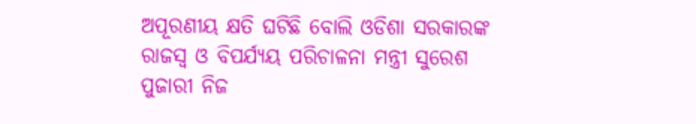ଅପୂରଣୀୟ କ୍ଷତି ଘଟିଛି ବୋଲି ଓଡିଶା ସରକାରଙ୍କ ରାଜସ୍ବ ଓ ବିପର୍ଯ୍ୟୟ ପରିଚାଳନା ମନ୍ତ୍ରୀ ସୁରେଶ ପୁଜାରୀ ନିଜ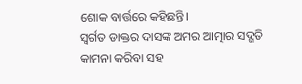ଶୋକ ବାର୍ତ୍ତରେ କହିଛନ୍ତି।
ସ୍ଵର୍ଗତ ଡାକ୍ତର ଦାସଙ୍କ ଅମର ଆତ୍ମାର ସଦ୍ଗତି କାମନା କରିବା ସହ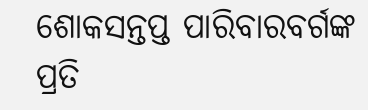ଶୋକସନ୍ତପ୍ତ ପାରିବାରବର୍ଗଙ୍କ ପ୍ରତି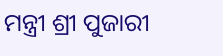ମନ୍ତ୍ରୀ ଶ୍ରୀ ପୁଜାରୀ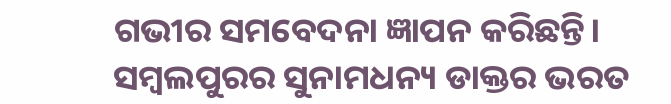ଗଭୀର ସମବେଦନା ଜ୍ଞାପନ କରିଛନ୍ତି।
ସମ୍ବଲପୁରର ସୁନାମଧନ୍ୟ ଡାକ୍ତର ଭରତ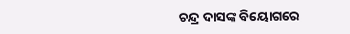ଚନ୍ଦ୍ର ଦାସଙ୍କ ବିୟୋଗରେ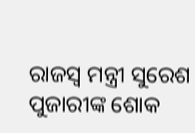ରାଜସ୍ବ ମନ୍ତ୍ରୀ ସୁରେଶ ପୁଜାରୀଙ୍କ ଶୋକ